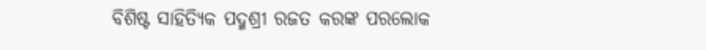ବିଶିଷ୍ଟ ସାହିତ୍ୟିକ ପଦ୍ମଶ୍ରୀ ରଜତ କରଙ୍କ ପରଲୋକ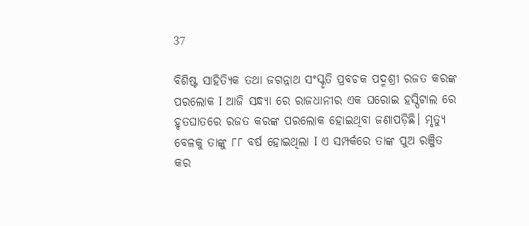37

ବିଶିଷ୍ଟ ସାହିତ୍ୟିକ ତଥା ଜଗନ୍ନାଥ ସଂସ୍କୃତି ପ୍ରବଚକ ପଦ୍ମଶ୍ରୀ ରଜତ କରଙ୍କ ପରଲୋକ I ଆଜି ସନ୍ଧ୍ୟା ରେ ରାଜଧାନୀର ଏକ ଘରୋଇ ହସ୍ପିଟାଲ ରେ ହୃତଘାତରେ ରଜତ କରଙ୍କ ପରଲୋକ ହୋଇଥିବା ଜଣାପଡ଼ିଛି। ମୃତ୍ୟୁ ବେଳକୁ ତାଙ୍କୁ ୮୮ ବର୍ଷ ହୋଇଥିଲା I ଏ ସମ୍ପର୍କରେ ତାଙ୍କ ପୁଅ ରଞ୍ଜିତ କର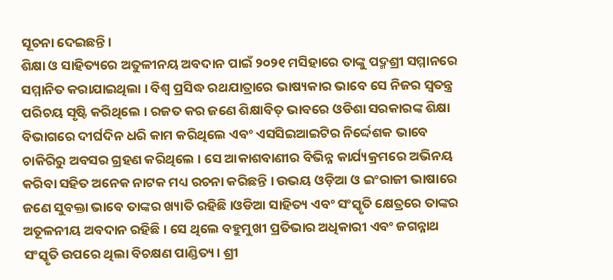ସୂଚନା ଦେଇଛନ୍ତି।
ଶିକ୍ଷା ଓ ସାହିତ୍ୟରେ ଅତୁଳୀନୟ ଅବଦାନ ପାଇଁ ୨୦୨୧ ମସିହାରେ ତାଙ୍କୁ ପଦ୍ମଶ୍ରୀ ସମ୍ମାନରେ ସମ୍ମାନିତ କରାଯାଇଥିଲା । ବିଶ୍ୱ ପ୍ରସିଦ୍ଧ ରଥଯାତ୍ରାରେ ଭାଷ୍ୟକାର ଭାବେ ସେ ନିଜର ସ୍ୱତନ୍ତ୍ର ପରିଚୟ ସୃଷ୍ଟି କରିଥିଲେ । ରଜତ କର ଜଣେ ଶିକ୍ଷାବିତ୍ ଭାବରେ ଓଡିଶା ସରକାରଙ୍କ ଶିକ୍ଷା ବିଭାଗରେ ଦୀର୍ଘଦିନ ଧରି କାମ କରିଥିଲେ ଏବଂ ଏସସିଇଆଇଟିର ନିର୍ଦ୍ଦେଶକ ଭାବେ ଚାକିରିରୁ ଅବସର ଗ୍ରହଣ କରିଥିଲେ । ସେ ଆକାଶବାଣୀର ବିଭିନ୍ନ କାର୍ଯ୍ୟକ୍ରମରେ ଅଭିନୟ କରିବା ସହିତ ଅନେକ ନାଟକ ମଧ୍ୟ ରଚନା କରିଛନ୍ତି । ଉଭୟ ଓଡ଼ିଆ ଓ ଇଂରାଜୀ ଭାଷାରେ ଜଣେ ସୁବକ୍ତା ଭାବେ ତାଙ୍କର ଖ୍ୟାତି ରହିଛି ।ଓଡିଆ ସାହିତ୍ୟ ଏବଂ ସଂସ୍କୃତି କ୍ଷେତ୍ରରେ ତାଙ୍କର ଅତୂଳନୀୟ ଅବଦାନ ରହିଛି। ସେ ଥିଲେ ବହୁମୁଖୀ ପ୍ରତିଭାର ଅଧିକାରୀ ଏବଂ ଜଗନ୍ନାଥ ସଂସ୍କୃତି ଉପରେ ଥିଲା ବିଚକ୍ଷଣ ପାଣ୍ଡିତ୍ୟ। ଶ୍ରୀ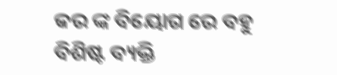କର ଙ୍କ ବିୟୋଗ ରେ ବହୁ ବିଶିଷ୍ଟ ବ୍ୟକ୍ତି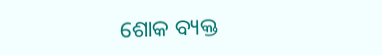ଶୋକ ବ୍ୟକ୍ତ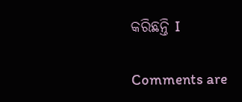କରିଛନ୍ତି I

Comments are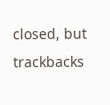closed, but trackbacks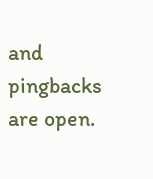and pingbacks are open.